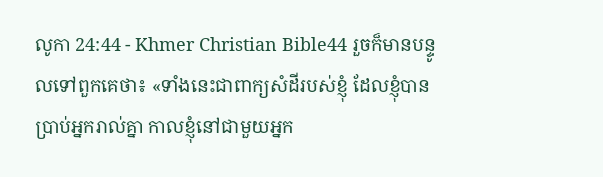លូកា 24:44 - Khmer Christian Bible44 រួចក៏មានបន្ទូលទៅពួកគេថា៖ «ទាំងនេះជាពាក្យសំដីរបស់ខ្ញុំ ដែលខ្ញុំបានប្រាប់អ្នករាល់គ្នា កាលខ្ញុំនៅជាមួយអ្នក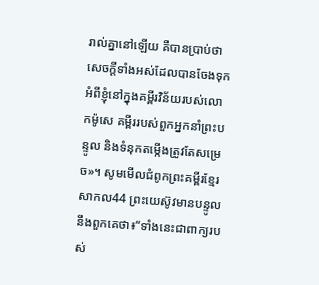រាល់គ្នានៅឡើយ គឺបានប្រាប់ថា សេចក្ដីទាំងអស់ដែលបានចែងទុកអំពីខ្ញុំនៅក្នុងគម្ពីរវិន័យរបស់លោកម៉ូសេ គម្ពីររបស់ពួកអ្នកនាំព្រះបន្ទូល និងទំនុកតម្កើងត្រូវតែសម្រេច»។ សូមមើលជំពូកព្រះគម្ពីរខ្មែរសាកល44 ព្រះយេស៊ូវមានបន្ទូលនឹងពួកគេថា៖“ទាំងនេះជាពាក្យរបស់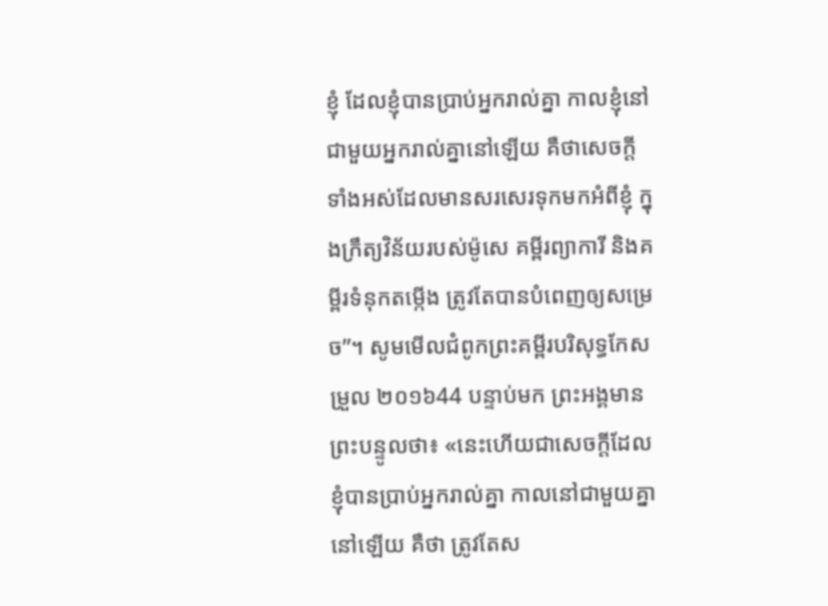ខ្ញុំ ដែលខ្ញុំបានប្រាប់អ្នករាល់គ្នា កាលខ្ញុំនៅជាមួយអ្នករាល់គ្នានៅឡើយ គឺថាសេចក្ដីទាំងអស់ដែលមានសរសេរទុកមកអំពីខ្ញុំ ក្នុងក្រឹត្យវិន័យរបស់ម៉ូសេ គម្ពីរព្យាការី និងគម្ពីរទំនុកតម្កើង ត្រូវតែបានបំពេញឲ្យសម្រេច”។ សូមមើលជំពូកព្រះគម្ពីរបរិសុទ្ធកែសម្រួល ២០១៦44 បន្ទាប់មក ព្រះអង្គមានព្រះបន្ទូលថា៖ «នេះហើយជាសេចក្តីដែលខ្ញុំបានប្រាប់អ្នករាល់គ្នា កាលនៅជាមួយគ្នានៅឡើយ គឺថា ត្រូវតែស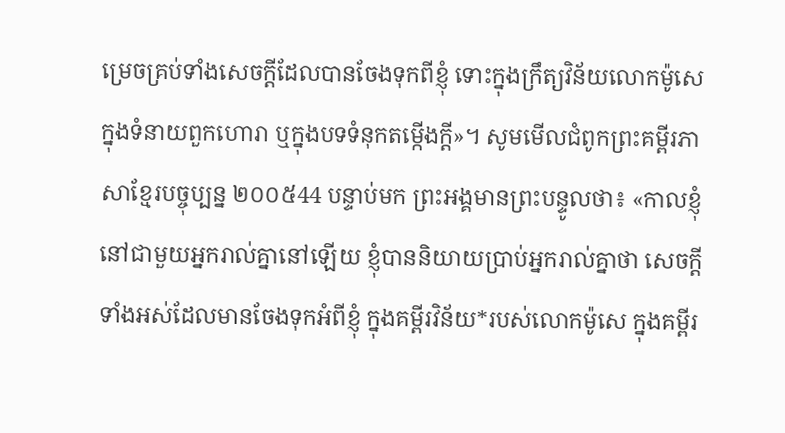ម្រេចគ្រប់ទាំងសេចក្តីដែលបានចែងទុកពីខ្ញុំ ទោះក្នុងក្រឹត្យវិន័យលោកម៉ូសេ ក្នុងទំនាយពួកហោរា ឬក្នុងបទទំនុកតម្កើងក្តី»។ សូមមើលជំពូកព្រះគម្ពីរភាសាខ្មែរបច្ចុប្បន្ន ២០០៥44 បន្ទាប់មក ព្រះអង្គមានព្រះបន្ទូលថា៖ «កាលខ្ញុំនៅជាមួយអ្នករាល់គ្នានៅឡើយ ខ្ញុំបាននិយាយប្រាប់អ្នករាល់គ្នាថា សេចក្ដីទាំងអស់ដែលមានចែងទុកអំពីខ្ញុំ ក្នុងគម្ពីរវិន័យ*របស់លោកម៉ូសេ ក្នុងគម្ពីរ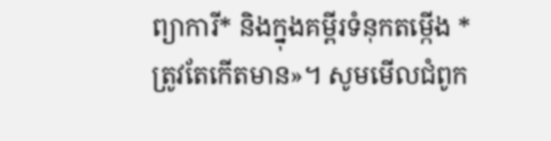ព្យាការី* និងក្នុងគម្ពីរទំនុកតម្កើង * ត្រូវតែកើតមាន»។ សូមមើលជំពូក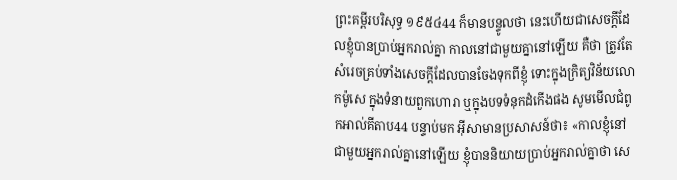ព្រះគម្ពីរបរិសុទ្ធ ១៩៥៤44 ក៏មានបន្ទូលថា នេះហើយជាសេចក្ដីដែលខ្ញុំបានប្រាប់អ្នករាល់គ្នា កាលនៅជាមួយគ្នានៅឡើយ គឺថា ត្រូវតែសំរេចគ្រប់ទាំងសេចក្ដីដែលបានចែងទុកពីខ្ញុំ ទោះក្នុងក្រិត្យវិន័យលោកម៉ូសេ ក្នុងទំនាយពួកហោរា ឬក្នុងបទទំនុកដំកើងផង សូមមើលជំពូកអាល់គីតាប44 បន្ទាប់មក អ៊ីសាមានប្រសាសន៍ថា៖ «កាលខ្ញុំនៅជាមួយអ្នករាល់គ្នានៅឡើយ ខ្ញុំបាននិយាយប្រាប់អ្នករាល់គ្នាថា សេ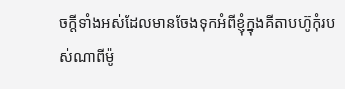ចក្ដីទាំងអស់ដែលមានចែងទុកអំពីខ្ញុំក្នុងគីតាបហ៊ូកុំរបស់ណាពីម៉ូ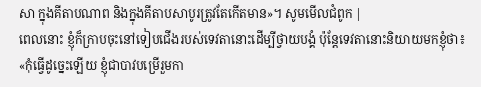សា ក្នុងគីតាបណាព និងក្នុងគីតាបសាបូរត្រូវតែកើតមាន»។ សូមមើលជំពូក |
ពេលនោះ ខ្ញុំក៏ក្រាបចុះនៅទៀបជើងរបស់ទេវតានោះដើម្បីថ្វាយបង្គំ ប៉ុន្ដែទេវតានោះនិយាយមកខ្ញុំថា៖ «កុំធ្វើដូច្នេះឡើយ ខ្ញុំជាបាវបម្រើរួមកា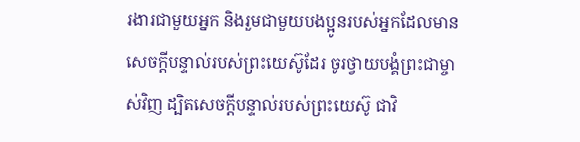រងារជាមួយអ្នក និងរួមជាមួយបងប្អូនរបស់អ្នកដែលមានសេចក្ដីបន្ទាល់របស់ព្រះយេស៊ូដែរ ចូរថ្វាយបង្គំព្រះជាម្ចាស់វិញ ដ្បិតសេចក្ដីបន្ទាល់របស់ព្រះយេស៊ូ ជាវិ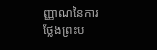ញ្ញាណនៃការថ្លែងព្រះប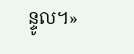ន្ទូល។»